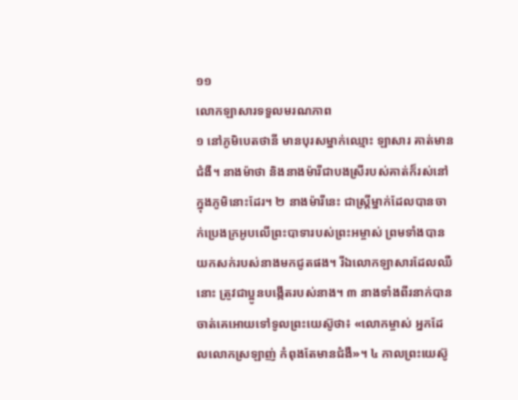១១
លោកឡាសារទទួលមរណភាព
១ នៅភូមិបេតថានី មានបុរសម្នាក់ឈ្មោះ ឡាសារ គាត់មានជំងឺ។ នាងម៉ាថា និងនាងម៉ារីជាបងស្រីរបស់គាត់ក៏រស់នៅក្នុងភូមិនោះដែរ។ ២ នាងម៉ារីនេះ ជាស្ត្រីម្នាក់ដែលបានចាក់ប្រេងក្រអូបលើព្រះបាទារបស់ព្រះអម្ចាស់ ព្រមទាំងបានយកសក់របស់នាងមកជូតផង។ រីឯលោកឡាសារដែលឈឺនោះ ត្រូវជាប្អូនបង្កើតរបស់នាង។ ៣ នាងទាំងពីរនាក់បានចាត់គេអោយទៅទូលព្រះយេស៊ូថា៖ «លោកម្ចាស់ អ្នកដែលលោកស្រឡាញ់ កំពុងតែមានជំងឺ»។ ៤ កាលព្រះយេស៊ូ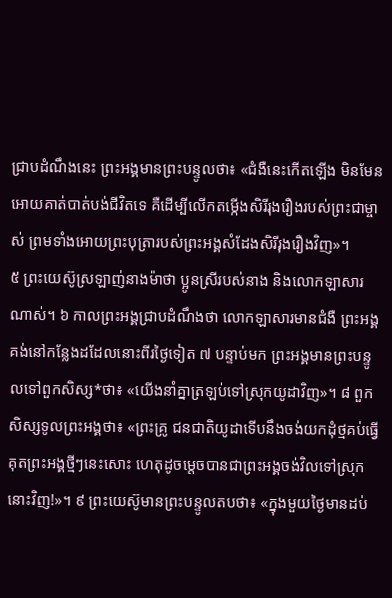ជ្រាបដំណឹងនេះ ព្រះអង្គមានព្រះបន្ទូលថា៖ «ជំងឺនេះកើតឡើង មិនមែនអោយគាត់បាត់បង់ជីវិតទេ គឺដើម្បីលើកតម្កើងសិរីរុងរឿងរបស់ព្រះជាម្ចាស់ ព្រមទាំងអោយព្រះបុត្រារបស់ព្រះអង្គសំដែងសិរីរុងរឿងវិញ»។
៥ ព្រះយេស៊ូស្រឡាញ់នាងម៉ាថា ប្អូនស្រីរបស់នាង និងលោកឡាសារណាស់។ ៦ កាលព្រះអង្គជ្រាបដំណឹងថា លោកឡាសារមានជំងឺ ព្រះអង្គគង់នៅកន្លែងដដែលនោះពីរថ្ងៃទៀត ៧ បន្ទាប់មក ព្រះអង្គមានព្រះបន្ទូលទៅពួកសិស្ស*ថា៖ «យើងនាំគ្នាត្រឡប់ទៅស្រុកយូដាវិញ»។ ៨ ពួកសិស្សទូលព្រះអង្គថា៖ «ព្រះគ្រូ ជនជាតិយូដាទើបនឹងចង់យកដុំថ្មគប់ធ្វើគុតព្រះអង្គថ្មីៗនេះសោះ ហេតុដូចម្ដេចបានជាព្រះអង្គចង់វិលទៅស្រុកនោះវិញ!»។ ៩ ព្រះយេស៊ូមានព្រះបន្ទូលតបថា៖ «ក្នុងមួយថ្ងៃមានដប់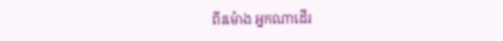ពីរម៉ោង អ្នកណាដើរ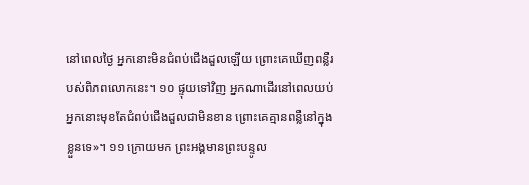នៅពេលថ្ងៃ អ្នកនោះមិនជំពប់ជើងដួលឡើយ ព្រោះគេឃើញពន្លឺរបស់ពិភពលោកនេះ។ ១០ ផ្ទុយទៅវិញ អ្នកណាដើរនៅពេលយប់ អ្នកនោះមុខតែជំពប់ជើងដួលជាមិនខាន ព្រោះគេគ្មានពន្លឺនៅក្នុងខ្លួនទេ»។ ១១ ក្រោយមក ព្រះអង្គមានព្រះបន្ទូល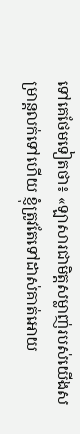ទៅគេថែមទៀតថា៖ «ឡាសារជាមិត្តសម្លាញ់របស់យើងសម្រាន្ដលក់ទៅហើយ ខ្ញុំត្រូវតែទៅដាស់គាត់អោយ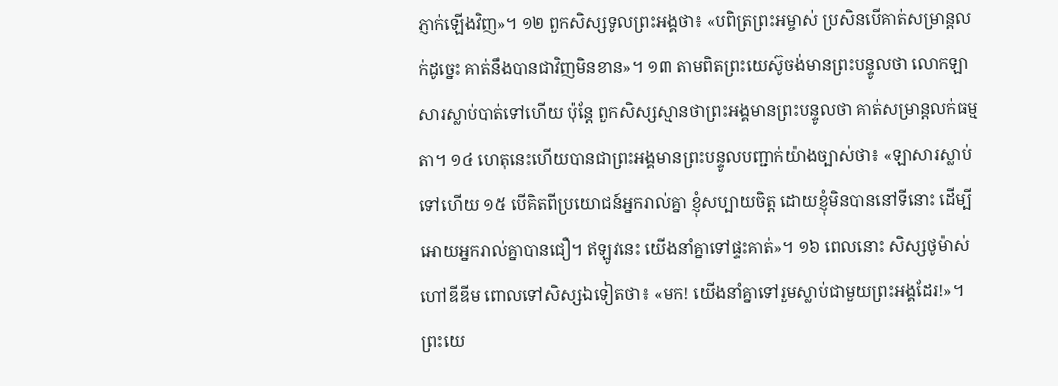ភ្ញាក់ឡើងវិញ»។ ១២ ពួកសិស្សទូលព្រះអង្គថា៖ «បពិត្រព្រះអម្ចាស់ ប្រសិនបើគាត់សម្រាន្ដលក់ដូច្នេះ គាត់នឹងបានជាវិញមិនខាន»។ ១៣ តាមពិតព្រះយេស៊ូចង់មានព្រះបន្ទូលថា លោកឡាសារស្លាប់បាត់ទៅហើយ ប៉ុន្តែ ពួកសិស្សស្មានថាព្រះអង្គមានព្រះបន្ទូលថា គាត់សម្រាន្ដលក់ធម្មតា។ ១៤ ហេតុនេះហើយបានជាព្រះអង្គមានព្រះបន្ទូលបញ្ជាក់យ៉ាងច្បាស់ថា៖ «ឡាសារស្លាប់ទៅហើយ ១៥ បើគិតពីប្រយោជន៍អ្នករាល់គ្នា ខ្ញុំសប្បាយចិត្ត ដោយខ្ញុំមិនបាននៅទីនោះ ដើម្បីអោយអ្នករាល់គ្នាបានជឿ។ ឥឡូវនេះ យើងនាំគ្នាទៅផ្ទះគាត់»។ ១៦ ពេលនោះ សិស្សថូម៉ាស់ ហៅឌីឌីម ពោលទៅសិស្សឯទៀតថា៖ «មក! យើងនាំគ្នាទៅរួមស្លាប់ជាមួយព្រះអង្គដែរ!»។
ព្រះយេ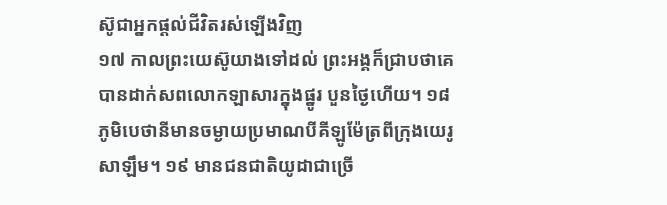ស៊ូជាអ្នកផ្ដល់ជីវិតរស់ឡើងវិញ
១៧ កាលព្រះយេស៊ូយាងទៅដល់ ព្រះអង្គក៏ជ្រាបថាគេបានដាក់សពលោកឡាសារក្នុងផ្នូរ បួនថ្ងៃហើយ។ ១៨ ភូមិបេថានីមានចម្ងាយប្រមាណបីគីឡូម៉ែត្រពីក្រុងយេរូសាឡឹម។ ១៩ មានជនជាតិយូដាជាច្រើ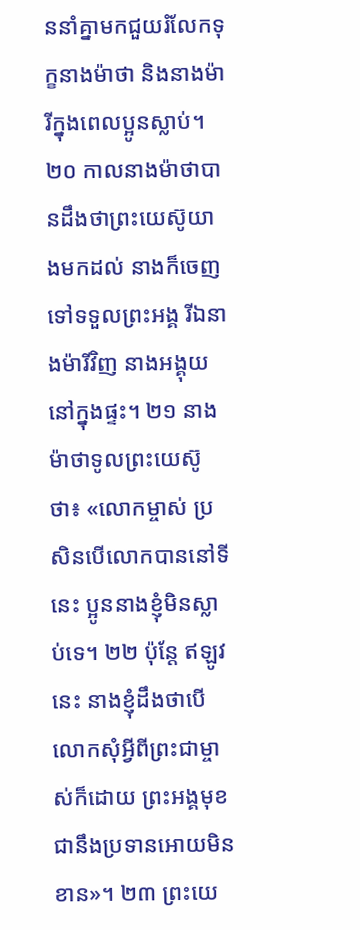ននាំគ្នាមកជួយរំលែកទុក្ខនាងម៉ាថា និងនាងម៉ារីក្នុងពេលប្អូនស្លាប់។
២០ កាលនាងម៉ាថាបានដឹងថាព្រះយេស៊ូយាងមកដល់ នាងក៏ចេញទៅទទួលព្រះអង្គ រីឯនាងម៉ារីវិញ នាងអង្គុយនៅក្នុងផ្ទះ។ ២១ នាងម៉ាថាទូលព្រះយេស៊ូថា៖ «លោកម្ចាស់ ប្រសិនបើលោកបាននៅទីនេះ ប្អូននាងខ្ញុំមិនស្លាប់ទេ។ ២២ ប៉ុន្តែ ឥឡូវនេះ នាងខ្ញុំដឹងថាបើលោកសុំអ្វីពីព្រះជាម្ចាស់ក៏ដោយ ព្រះអង្គមុខជានឹងប្រទានអោយមិនខាន»។ ២៣ ព្រះយេ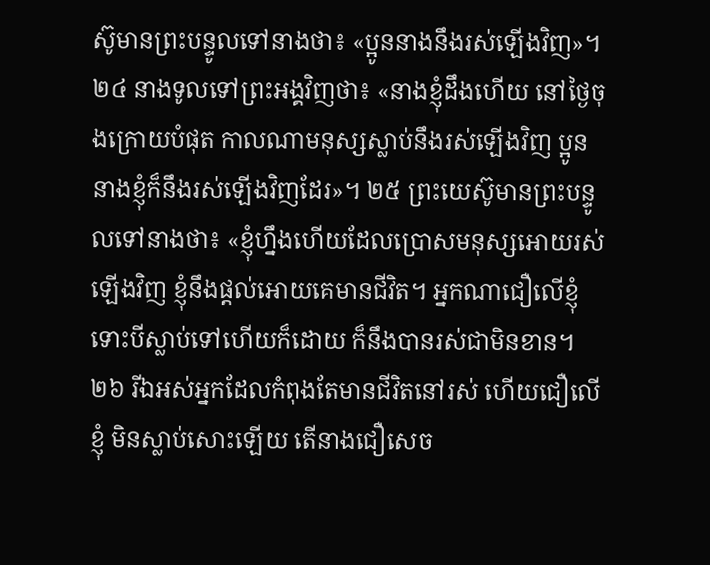ស៊ូមានព្រះបន្ទូលទៅនាងថា៖ «ប្អូននាងនឹងរស់ឡើងវិញ»។ ២៤ នាងទូលទៅព្រះអង្គវិញថា៖ «នាងខ្ញុំដឹងហើយ នៅថ្ងៃចុងក្រោយបំផុត កាលណាមនុស្សស្លាប់នឹងរស់ឡើងវិញ ប្អូននាងខ្ញុំក៏នឹងរស់ឡើងវិញដែរ»។ ២៥ ព្រះយេស៊ូមានព្រះបន្ទូលទៅនាងថា៖ «ខ្ញុំហ្នឹងហើយដែលប្រោសមនុស្សអោយរស់ឡើងវិញ ខ្ញុំនឹងផ្ដល់អោយគេមានជីវិត។ អ្នកណាជឿលើខ្ញុំ ទោះបីស្លាប់ទៅហើយក៏ដោយ ក៏នឹងបានរស់ជាមិនខាន។ ២៦ រីឯអស់អ្នកដែលកំពុងតែមានជីវិតនៅរស់ ហើយជឿលើខ្ញុំ មិនស្លាប់សោះឡើយ តើនាងជឿសេច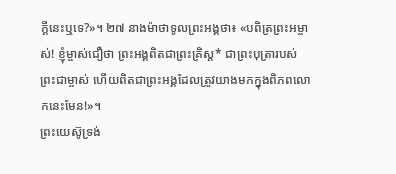ក្ដីនេះឬទេ?»។ ២៧ នាងម៉ាថាទូលព្រះអង្គថា៖ «បពិត្រព្រះអម្ចាស់! ខ្ញុំម្ចាស់ជឿថា ព្រះអង្គពិតជាព្រះគ្រិស្ដ* ជាព្រះបុត្រារបស់ព្រះជាម្ចាស់ ហើយពិតជាព្រះអង្គដែលត្រូវយាងមកក្នុងពិភពលោកនេះមែន!»។
ព្រះយេស៊ូទ្រង់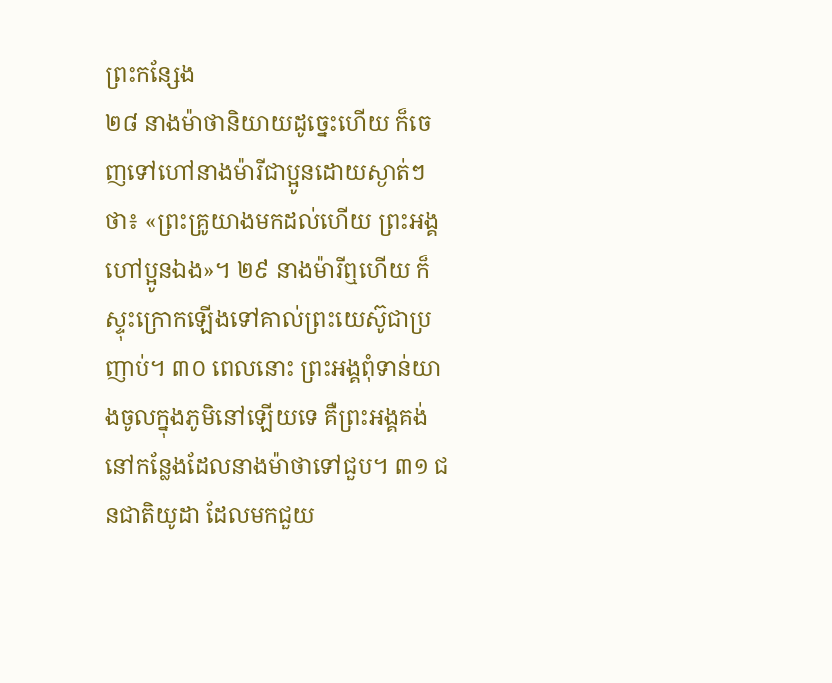ព្រះកន្សែង
២៨ នាងម៉ាថានិយាយដូច្នេះហើយ ក៏ចេញទៅហៅនាងម៉ារីជាប្អូនដោយស្ងាត់ៗថា៖ «ព្រះគ្រូយាងមកដល់ហើយ ព្រះអង្គហៅប្អូនឯង»។ ២៩ នាងម៉ារីឮហើយ ក៏ស្ទុះក្រោកឡើងទៅគាល់ព្រះយេស៊ូជាប្រញាប់។ ៣០ ពេលនោះ ព្រះអង្គពុំទាន់យាងចូលក្នុងភូមិនៅឡើយទេ គឺព្រះអង្គគង់នៅកន្លែងដែលនាងម៉ាថាទៅជួប។ ៣១ ជនជាតិយូដា ដែលមកជួយ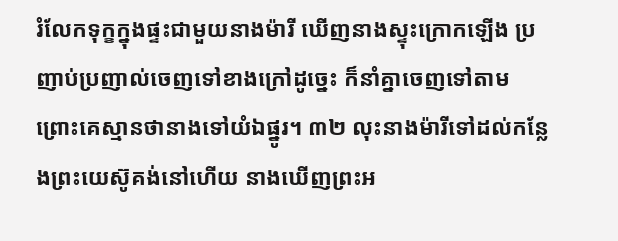រំលែកទុក្ខក្នុងផ្ទះជាមួយនាងម៉ារី ឃើញនាងស្ទុះក្រោកឡើង ប្រញាប់ប្រញាល់ចេញទៅខាងក្រៅដូច្នេះ ក៏នាំគ្នាចេញទៅតាម ព្រោះគេស្មានថានាងទៅយំឯផ្នូរ។ ៣២ លុះនាងម៉ារីទៅដល់កន្លែងព្រះយេស៊ូគង់នៅហើយ នាងឃើញព្រះអ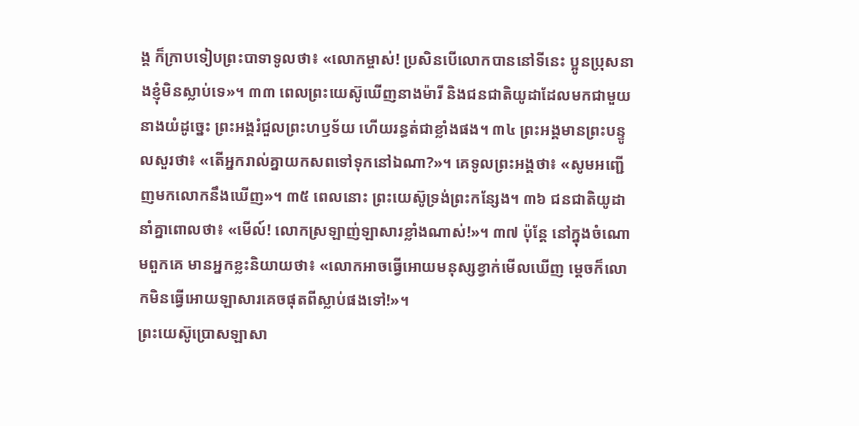ង្គ ក៏ក្រាបទៀបព្រះបាទាទូលថា៖ «លោកម្ចាស់! ប្រសិនបើលោកបាននៅទីនេះ ប្អូនប្រុសនាងខ្ញុំមិនស្លាប់ទេ»។ ៣៣ ពេលព្រះយេស៊ូឃើញនាងម៉ារី និងជនជាតិយូដាដែលមកជាមួយនាងយំដូច្នេះ ព្រះអង្គរំជួលព្រះហឫទ័យ ហើយរន្ធត់ជាខ្លាំងផង។ ៣៤ ព្រះអង្គមានព្រះបន្ទូលសួរថា៖ «តើអ្នករាល់គ្នាយកសពទៅទុកនៅឯណា?»។ គេទូលព្រះអង្គថា៖ «សូមអញ្ជើញមកលោកនឹងឃើញ»។ ៣៥ ពេលនោះ ព្រះយេស៊ូទ្រង់ព្រះកន្សែង។ ៣៦ ជនជាតិយូដានាំគ្នាពោលថា៖ «មើល៍! លោកស្រឡាញ់ឡាសារខ្លាំងណាស់!»។ ៣៧ ប៉ុន្តែ នៅក្នុងចំណោមពួកគេ មានអ្នកខ្លះនិយាយថា៖ «លោកអាចធ្វើអោយមនុស្សខ្វាក់មើលឃើញ ម្ដេចក៏លោកមិនធ្វើអោយឡាសារគេចផុតពីស្លាប់ផងទៅ!»។
ព្រះយេស៊ូប្រោសឡាសា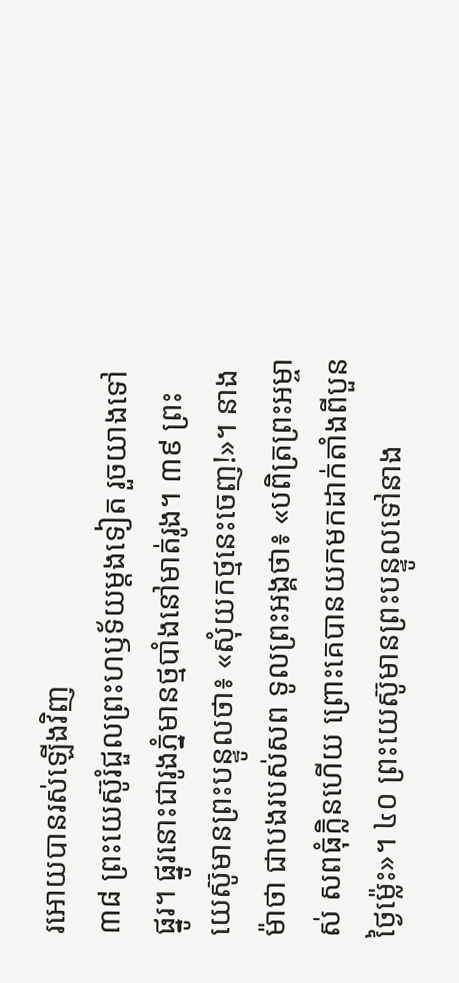រអោយបានរស់ឡើងវិញ
៣៨ ព្រះយេស៊ូរំជួលព្រះហឫទ័យម្ដងទៀត រួចយាងទៅផ្នូរ។ ផ្នូរនោះជារូងភ្នំមានថ្មបាំងនៅមាត់រូង។ ៣៩ ព្រះយេស៊ូមានព្រះបន្ទូលថា៖ «សុំយកថ្មនេះចេញ!»។ នាងម៉ាថា ជាបងរបស់សព ទូលព្រះអង្គថា៖ «បពិត្រព្រះអម្ចាស់ សពធុំក្លិនហើយ ព្រោះគេបានយកមកដាក់តាំងពីបួនថ្ងៃម៉្លេះ»។ ៤០ ព្រះយេស៊ូមានព្រះបន្ទូលទៅនាង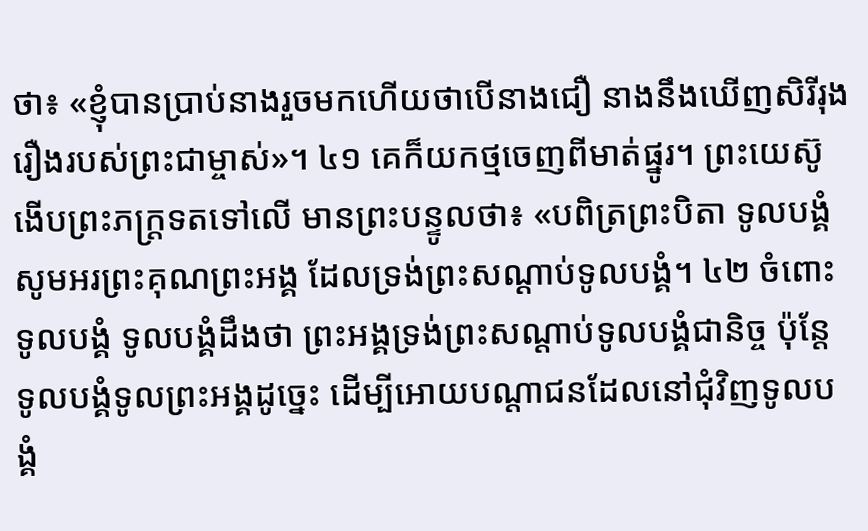ថា៖ «ខ្ញុំបានប្រាប់នាងរួចមកហើយថាបើនាងជឿ នាងនឹងឃើញសិរីរុងរឿងរបស់ព្រះជាម្ចាស់»។ ៤១ គេក៏យកថ្មចេញពីមាត់ផ្នូរ។ ព្រះយេស៊ូងើបព្រះភក្ត្រទតទៅលើ មានព្រះបន្ទូលថា៖ «បពិត្រព្រះបិតា ទូលបង្គំសូមអរព្រះគុណព្រះអង្គ ដែលទ្រង់ព្រះសណ្ដាប់ទូលបង្គំ។ ៤២ ចំពោះទូលបង្គំ ទូលបង្គំដឹងថា ព្រះអង្គទ្រង់ព្រះសណ្ដាប់ទូលបង្គំជានិច្ច ប៉ុន្តែ ទូលបង្គំទូលព្រះអង្គដូច្នេះ ដើម្បីអោយបណ្ដាជនដែលនៅជុំវិញទូលបង្គំ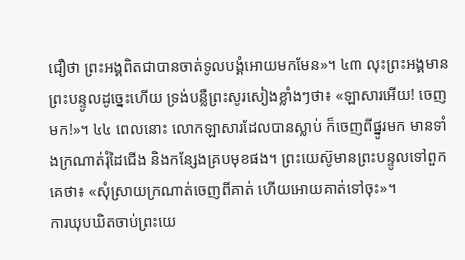ជឿថា ព្រះអង្គពិតជាបានចាត់ទូលបង្គំអោយមកមែន»។ ៤៣ លុះព្រះអង្គមានព្រះបន្ទូលដូច្នេះហើយ ទ្រង់បន្លឺព្រះសូរសៀងខ្លាំងៗថា៖ «ឡាសារអើយ! ចេញមក!»។ ៤៤ ពេលនោះ លោកឡាសារដែលបានស្លាប់ ក៏ចេញពីផ្នូរមក មានទាំងក្រណាត់រុំដៃជើង និងកន្សែងគ្របមុខផង។ ព្រះយេស៊ូមានព្រះបន្ទូលទៅពួកគេថា៖ «សុំស្រាយក្រណាត់ចេញពីគាត់ ហើយអោយគាត់ទៅចុះ»។
ការឃុបឃិតចាប់ព្រះយេ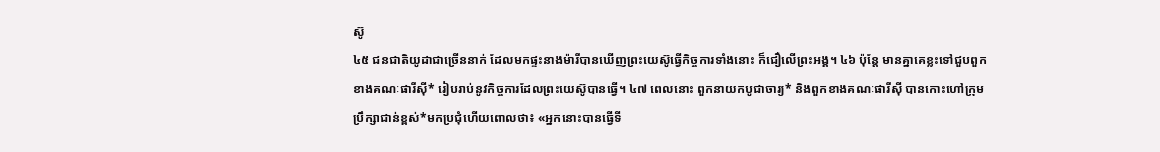ស៊ូ
៤៥ ជនជាតិយូដាជាច្រើននាក់ ដែលមកផ្ទះនាងម៉ារីបានឃើញព្រះយេស៊ូធ្វើកិច្ចការទាំងនោះ ក៏ជឿលើព្រះអង្គ។ ៤៦ ប៉ុន្តែ មានគ្នាគេខ្លះទៅជួបពួកខាងគណៈផារីស៊ី* រៀបរាប់នូវកិច្ចការដែលព្រះយេស៊ូបានធ្វើ។ ៤៧ ពេលនោះ ពួកនាយកបូជាចារ្យ* និងពួកខាងគណៈផារីស៊ី បានកោះហៅក្រុមប្រឹក្សាជាន់ខ្ពស់*មកប្រជុំហើយពោលថា៖ «អ្នកនោះបានធ្វើទី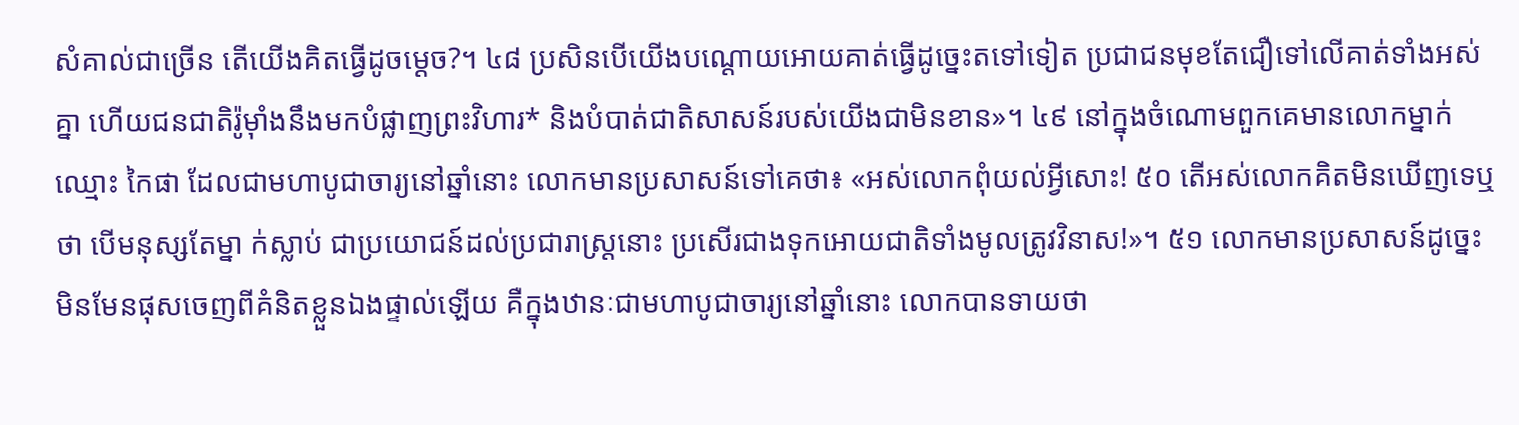សំគាល់ជាច្រើន តើយើងគិតធ្វើដូចម្ដេច?។ ៤៨ ប្រសិនបើយើងបណ្ដោយអោយគាត់ធ្វើដូច្នេះតទៅទៀត ប្រជាជនមុខតែជឿទៅលើគាត់ទាំងអស់គ្នា ហើយជនជាតិរ៉ូម៉ាំងនឹងមកបំផ្លាញព្រះវិហារ* និងបំបាត់ជាតិសាសន៍របស់យើងជាមិនខាន»។ ៤៩ នៅក្នុងចំណោមពួកគេមានលោកម្នាក់ឈ្មោះ កៃផា ដែលជាមហាបូជាចារ្យនៅឆ្នាំនោះ លោកមានប្រសាសន៍ទៅគេថា៖ «អស់លោកពុំយល់អ្វីសោះ! ៥០ តើអស់លោកគិតមិនឃើញទេឬថា បើមនុស្សតែម្នា ក់ស្លាប់ ជាប្រយោជន៍ដល់ប្រជារាស្ត្រនោះ ប្រសើរជាងទុកអោយជាតិទាំងមូលត្រូវវិនាស!»។ ៥១ លោកមានប្រសាសន៍ដូច្នេះ មិនមែនផុសចេញពីគំនិតខ្លួនឯងផ្ទាល់ឡើយ គឺក្នុងឋានៈជាមហាបូជាចារ្យនៅឆ្នាំនោះ លោកបានទាយថា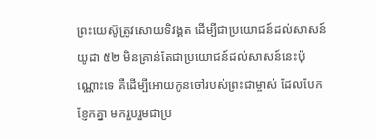ព្រះយេស៊ូត្រូវសោយទិវង្គត ដើម្បីជាប្រយោជន៍ដល់សាសន៍យូដា ៥២ មិនគ្រាន់តែជាប្រយោជន៍ដល់សាសន៍នេះប៉ុណ្ណោះទេ គឺដើម្បីអោយកូនចៅរបស់ព្រះជាម្ចាស់ ដែលបែកខ្ញែកគ្នា មករួបរួមជាប្រ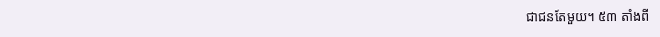ជាជនតែមួយ។ ៥៣ តាំងពី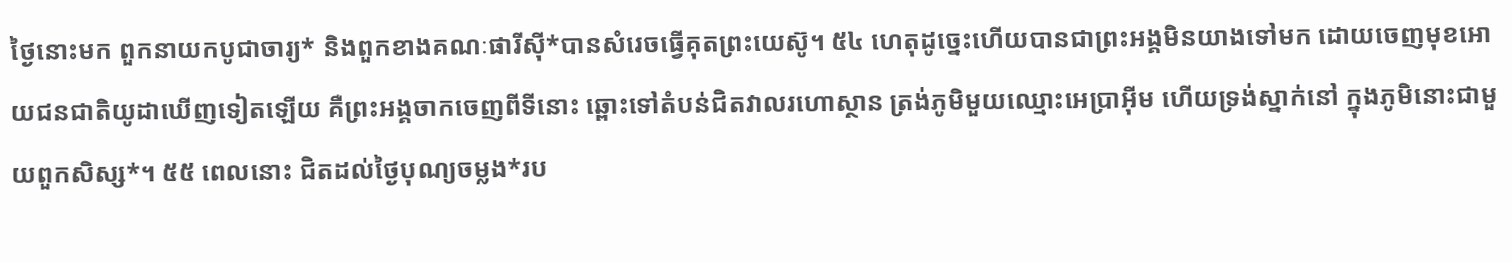ថ្ងៃនោះមក ពួកនាយកបូជាចារ្យ* និងពួកខាងគណៈផារីស៊ី*បានសំរេចធ្វើគុតព្រះយេស៊ូ។ ៥៤ ហេតុដូច្នេះហើយបានជាព្រះអង្គមិនយាងទៅមក ដោយចេញមុខអោយជនជាតិយូដាឃើញទៀតឡើយ គឺព្រះអង្គចាកចេញពីទីនោះ ឆ្ពោះទៅតំបន់ជិតវាលរហោស្ថាន ត្រង់ភូមិមួយឈ្មោះអេប្រាអ៊ីម ហើយទ្រង់ស្នាក់នៅ ក្នុងភូមិនោះជាមួយពួកសិស្ស*។ ៥៥ ពេលនោះ ជិតដល់ថ្ងៃបុណ្យចម្លង*រប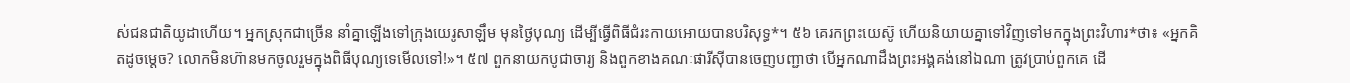ស់ជនជាតិយូដាហើយ។ អ្នកស្រុកជាច្រើន នាំគ្នាឡើងទៅក្រុងយេរូសាឡឹម មុនថ្ងៃបុណ្យ ដើម្បីធ្វើពិធីជំរះកាយអោយបានបរិសុទ្ធ*។ ៥៦ គេរកព្រះយេស៊ូ ហើយនិយាយគ្នាទៅវិញទៅមកក្នុងព្រះវិហារ*ថា៖ «អ្នកគិតដូចម្ដេច? លោកមិនហ៊ានមកចូលរួមក្នុងពិធីបុណ្យទេមើលទៅ!»។ ៥៧ ពួកនាយកបូជាចារ្យ និងពួកខាងគណៈផារីស៊ីបានចេញបញ្ជាថា បើអ្នកណាដឹងព្រះអង្គគង់នៅឯណា ត្រូវប្រាប់ពួកគេ ដើ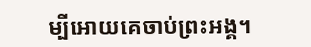ម្បីអោយគេចាប់ព្រះអង្គ។